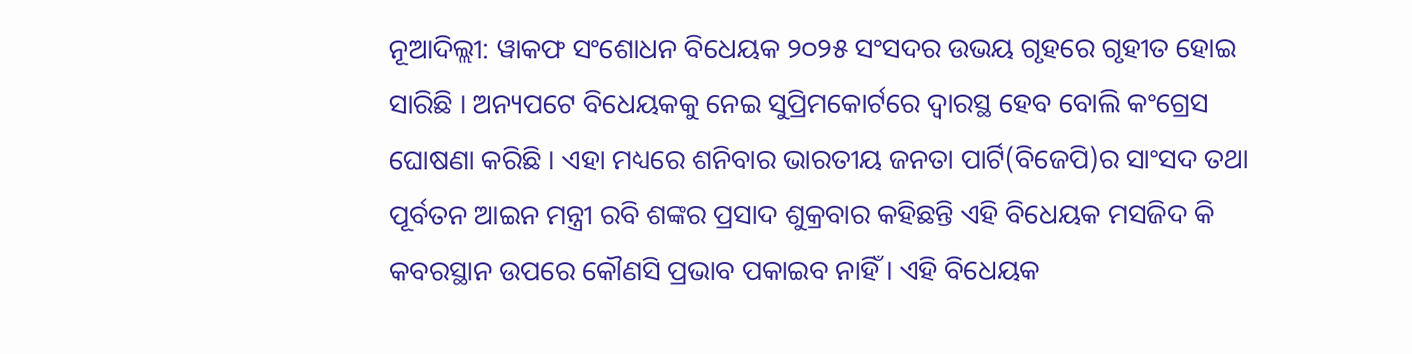ନୂଆଦିଲ୍ଲୀ: ୱାକଫ ସଂଶୋଧନ ବିଧେୟକ ୨୦୨୫ ସଂସଦର ଉଭୟ ଗୃହରେ ଗୃହୀତ ହୋଇ ସାରିଛି । ଅନ୍ୟପଟେ ବିଧେୟକକୁ ନେଇ ସୁପ୍ରିମକୋର୍ଟରେ ଦ୍ୱାରସ୍ଥ ହେବ ବୋଲି କଂଗ୍ରେସ ଘୋଷଣା କରିଛି । ଏହା ମଧ୍ୟରେ ଶନିବାର ଭାରତୀୟ ଜନତା ପାର୍ଟି(ବିଜେପି)ର ସାଂସଦ ତଥା ପୂର୍ବତନ ଆଇନ ମନ୍ତ୍ରୀ ରବି ଶଙ୍କର ପ୍ରସାଦ ଶୁକ୍ରବାର କହିଛନ୍ତି ଏହି ବିଧେୟକ ମସଜିଦ କି କବରସ୍ଥାନ ଉପରେ କୌଣସି ପ୍ରଭାବ ପକାଇବ ନାହିଁ । ଏହି ବିଧେୟକ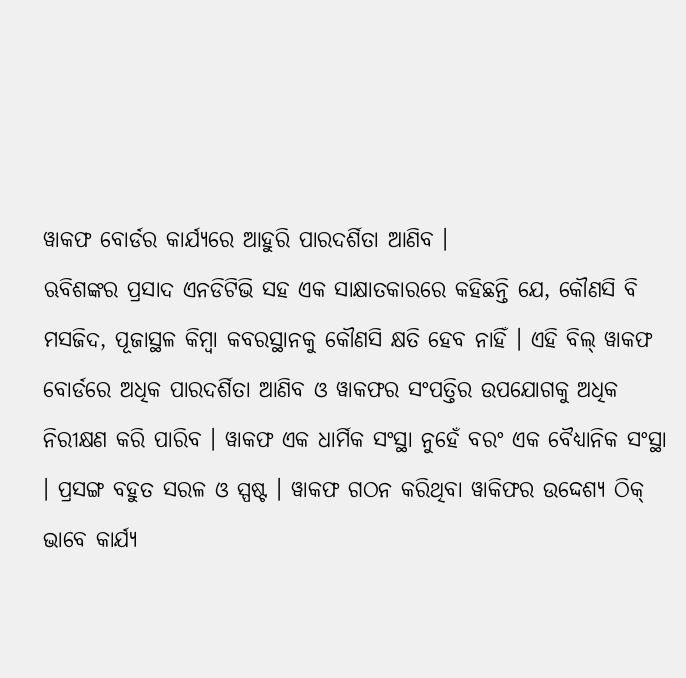ୱାକଫ ବୋର୍ଡର କାର୍ଯ୍ୟରେ ଆହୁରି ପାରଦର୍ଶିତା ଆଣିବ ।
ଋବିଶଙ୍କର ପ୍ରସାଦ ଏନଡିଟିଭି ସହ ଏକ ସାକ୍ଷାତକାରରେ କହିଛନ୍ତି ଯେ, କୌଣସି ବି ମସଜିଦ, ପୂଜାସ୍ଥଳ କିମ୍ବା କବରସ୍ଥାନକୁ କୌଣସି କ୍ଷତି ହେବ ନାହିଁ । ଏହି ବିଲ୍ ୱାକଫ ବୋର୍ଡରେ ଅଧିକ ପାରଦର୍ଶିତା ଆଣିବ ଓ ୱାକଫର ସଂପତ୍ତିର ଉପଯୋଗକୁ ଅଧିକ ନିରୀକ୍ଷଣ କରି ପାରିବ । ୱାକଫ ଏକ ଧାର୍ମିକ ସଂସ୍ଥା ନୁହେଁ ବରଂ ଏକ ବୈଧ୍ୟାନିକ ସଂସ୍ଥା । ପ୍ରସଙ୍ଗ ବହୁତ ସରଳ ଓ ସ୍ପଷ୍ଟ । ୱାକଫ ଗଠନ କରିଥିବା ୱାକିଫର ଉଦ୍ଦେଶ୍ୟ ଠିକ୍ ଭାବେ କାର୍ଯ୍ୟ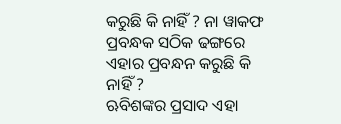କରୁଛି କି ନାହିଁ ? ନା ୱାକଫ ପ୍ରବନ୍ଧକ ସଠିକ ଢଙ୍ଗରେ ଏହାର ପ୍ରବନ୍ଧନ କରୁଛି କି ନାହିଁ ?
ଋବିଶଙ୍କର ପ୍ରସାଦ ଏହା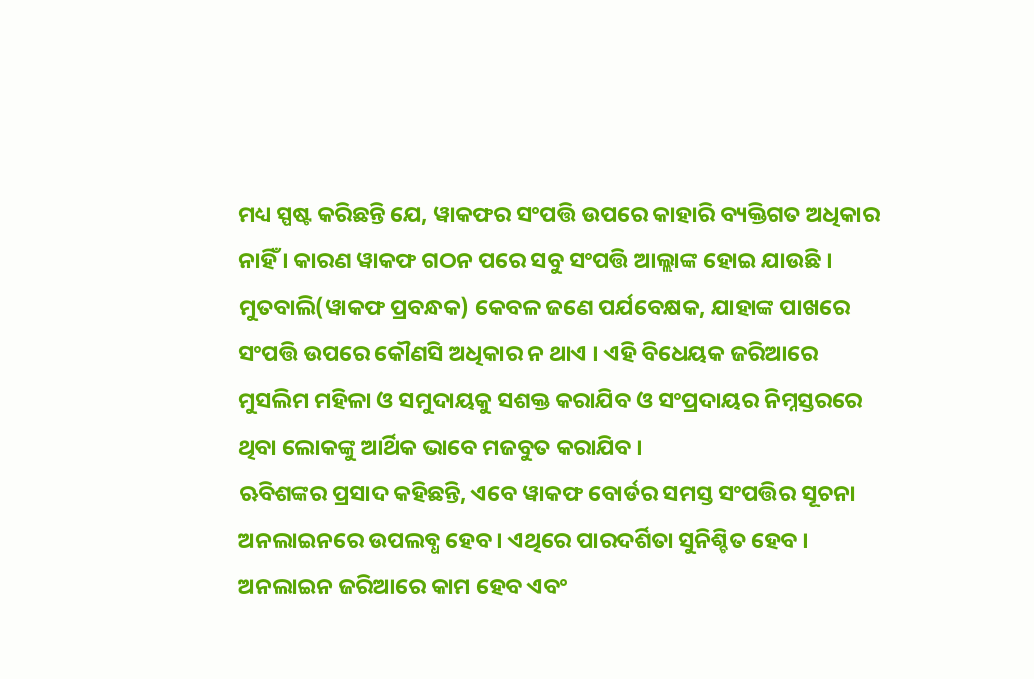ମଧ୍ୟ ସ୍ପଷ୍ଟ କରିଛନ୍ତି ଯେ, ୱାକଫର ସଂପତ୍ତି ଉପରେ କାହାରି ବ୍ୟକ୍ତିଗତ ଅଧିକାର ନାହିଁ । କାରଣ ୱାକଫ ଗଠନ ପରେ ସବୁ ସଂପତ୍ତି ଆଲ୍ଲାଙ୍କ ହୋଇ ଯାଉଛି । ମୁତବାଲି(ୱାକଫ ପ୍ରବନ୍ଧକ) କେବଳ ଜଣେ ପର୍ଯବେକ୍ଷକ, ଯାହାଙ୍କ ପାଖରେ ସଂପତ୍ତି ଉପରେ କୌଣସି ଅଧିକାର ନ ଥାଏ । ଏହି ବିଧେୟକ ଜରିଆରେ ମୁସଲିମ ମହିଳା ଓ ସମୁଦାୟକୁ ସଶକ୍ତ କରାଯିବ ଓ ସଂପ୍ରଦାୟର ନିମ୍ନସ୍ତରରେ ଥିବା ଲୋକଙ୍କୁ ଆର୍ଥିକ ଭାବେ ମଜବୁତ କରାଯିବ ।
ଋବିଶଙ୍କର ପ୍ରସାଦ କହିଛନ୍ତି, ଏବେ ୱାକଫ ବୋର୍ଡର ସମସ୍ତ ସଂପତ୍ତିର ସୂଚନା ଅନଲାଇନରେ ଉପଲବ୍ଧ ହେବ । ଏଥିରେ ପାରଦର୍ଶିତା ସୁନିଶ୍ଚିତ ହେବ । ଅନଲାଇନ ଜରିଆରେ କାମ ହେବ ଏବଂ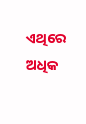ଏଥିରେ ଅଧିକ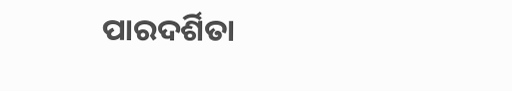ପାରଦର୍ଶିତା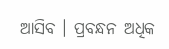ଆସିବ । ପ୍ରବନ୍ଧନ ଅଧିକ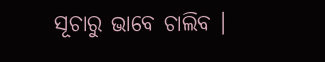ସୂଚାରୁ ଭାବେ ଚାଲିବ ।